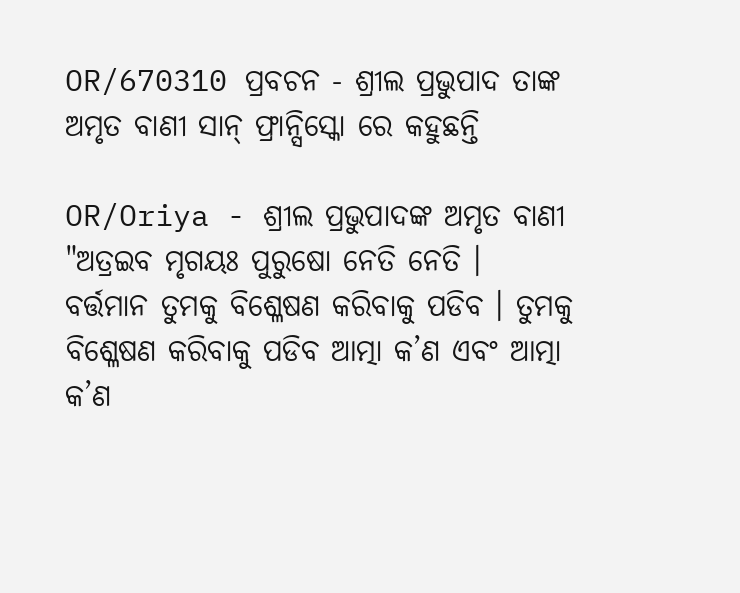OR/670310 ପ୍ରବଚନ - ଶ୍ରୀଲ ପ୍ରଭୁପାଦ ତାଙ୍କ ଅମୃତ ବାଣୀ ସାନ୍ ଫ୍ରାନ୍ସିସ୍କୋ ରେ କହୁଛନ୍ତି

OR/Oriya - ଶ୍ରୀଲ ପ୍ରଭୁପାଦଙ୍କ ଅମୃତ ବାଣୀ
"ଅତ୍ରଇବ ମୃଗୟଃ ପୁରୁଷୋ ନେତି ନେତି । ବର୍ତ୍ତମାନ ତୁମକୁ ବିଶ୍ଳେଷଣ କରିବାକୁ ପଡିବ । ତୁମକୁ ବିଶ୍ଳେଷଣ କରିବାକୁ ପଡିବ ଆତ୍ମା କ’ଣ ଏବଂ ଆତ୍ମା କ’ଣ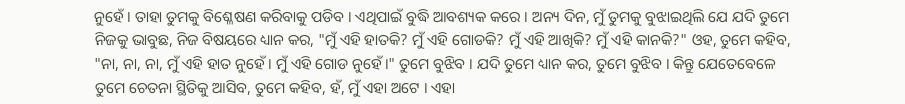ନୁହେଁ । ତାହା ତୁମକୁ ବିଶ୍ଳେଷଣ କରିବାକୁ ପଡିବ । ଏଥିପାଇଁ ବୁଦ୍ଧି ଆବଶ୍ୟକ କରେ । ଅନ୍ୟ ଦିନ, ମୁଁ ତୁମକୁ ବୁଝାଇଥିଲି ଯେ ଯଦି ତୁମେ ନିଜକୁ ଭାବୁଛ, ନିଜ ବିଷୟରେ ଧ୍ୟାନ କର, "ମୁଁ ଏହି ହାତକି? ମୁଁ ଏହି ଗୋଡକି? ମୁଁ ଏହି ଆଖିକି? ମୁଁ ଏହି କାନକି?" ଓହ, ତୁମେ କହିବ, "ନା, ନା, ନା, ମୁଁ ଏହି ହାତ ନୁହେଁ। ମୁଁ ଏହି ଗୋଡ ନୁହେଁ।" ତୁମେ ବୁଝିବ । ଯଦି ତୁମେ ଧ୍ୟାନ କର, ତୁମେ ବୁଝିବ । କିନ୍ତୁ ଯେତେବେଳେ ତୁମେ ଚେତନା ସ୍ଥିତିକୁ ଆସିବ, ତୁମେ କହିବ, ହଁ, ମୁଁ ଏହା ଅଟେ । ଏହା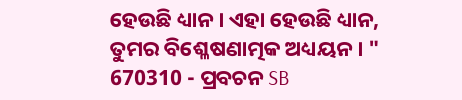ହେଉଛି ଧ୍ୟାନ । ଏହା ହେଉଛି ଧ୍ୟାନ, ତୁମର ବିଶ୍ଳେଷଣାତ୍ମକ ଅଧ୍ୟୟନ । "
670310 - ପ୍ରବଚନ SB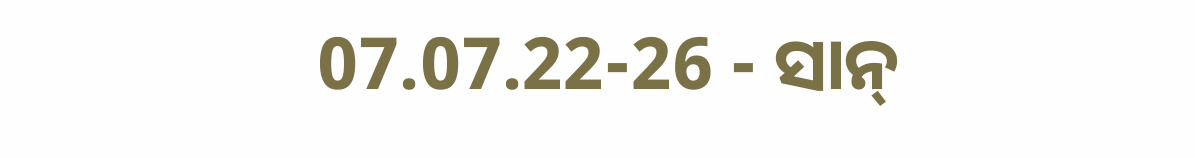07.07.22-26 - ସାନ୍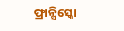ଫ୍ରାନ୍ସିସ୍କୋ